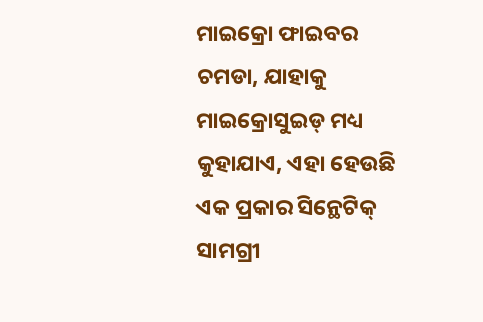ମାଇକ୍ରୋ ଫାଇବର ଚମଡା, ଯାହାକୁ ମାଇକ୍ରୋସୁଇଡ୍ ମଧ୍ୟ କୁହାଯାଏ, ଏହା ହେଉଛି ଏକ ପ୍ରକାର ସିନ୍ଥେଟିକ୍ ସାମଗ୍ରୀ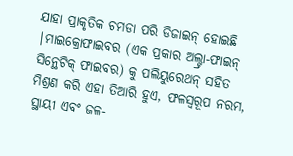ଯାହା ପ୍ରାକୃତିକ ଚମଡା ପରି ଡିଜାଇନ୍ ହୋଇଛି |ମାଇକ୍ରୋଫାଇବର (ଏକ ପ୍ରକାର ଅଲ୍ଟ୍ରା-ଫାଇନ୍ ସିନ୍ଥେଟିକ୍ ଫାଇବର) କୁ ପଲିୟୁରେଥନ୍ ସହିତ ମିଶ୍ରଣ କରି ଏହା ତିଆରି ହୁଏ, ଫଳସ୍ୱରୂପ ନରମ, ସ୍ଥାୟୀ ଏବଂ ଜଳ-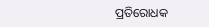ପ୍ରତିରୋଧକ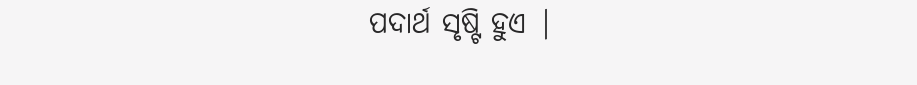ପଦାର୍ଥ ସୃଷ୍ଟି ହୁଏ |